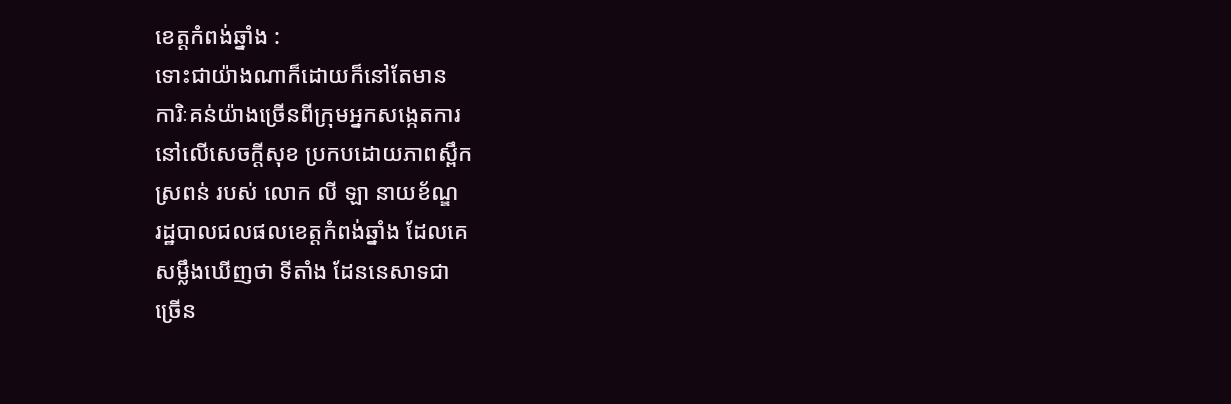ខេត្តកំពង់ឆ្នាំង :
ទោះជាយ៉ាងណាក៏ដោយក៏នៅតែមាន
ការិៈគន់យ៉ាងច្រេីនពីក្រុមអ្នកសង្កេតការ
នៅលេីសេចក្តីសុខ ប្រកបដោយភាពស្ពឹក
ស្រពន់ របស់ លោក លី ឡា នាយខ័ណ្ឌ
រដ្ឋបាលជលផលខេត្តកំពង់ឆ្នាំង ដែលគេ
សម្លឹងឃេីញថា ទីតាំង ដែននេសាទជា
ច្រេីន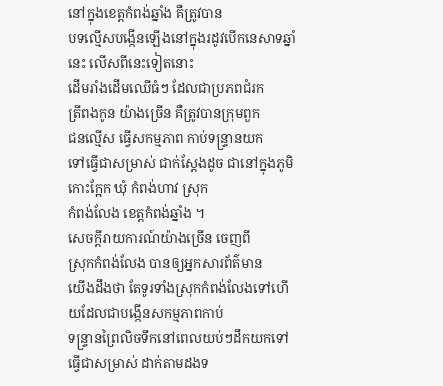នៅក្នុងខេត្តកំពង់ឆ្នាំង គឺត្រូវបាន
បទល្មេីសបង្កេីនឡេីងនៅក្នុងរដូវបេីកនេសាទឆ្នាំនេះ លេីសពីនេះទៀតនោះ
ដេីមរាំងដេីមឈេីធំៗ ដែលជាប្រភពជំរក
ត្រីពងកូន យ៉ាងច្រេីន គឺត្រូវបានក្រុមពួក
ជនល្មេីស ធ្វេីសកម្មភាព កាប់ទន្រ្ទានយក
ទៅធ្វេីជាសម្រាស់ ជាក់ស្តែងដូច ជានៅក្នុងភូមិ កោះក្អែក ឃុំ កំពង់ហាវ ស្រុក
កំពង់លែង ខេត្តកំពង់ឆ្នាំង ។
សេចក្តីរាយការណ៍យ៉ាងច្រេីន ចេញពី
ស្រុកកំពង់លែង បានឲ្យអ្នកសារព័ត៌មាន
យេីងដឹងថា តែទូរទាំងស្រុកកំពង់លែងទៅហេីយដែលជាបង្កេីនសកម្មភាពកាប់
ទន្រ្ទានព្រៃលិចទឹកនៅពេលយប់ៗដឹកយកទៅធ្វេីជាសម្រាស់ ដាក់តាមដងទ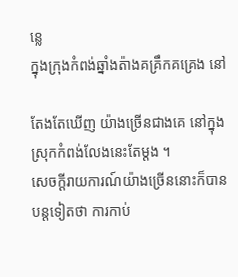ន្លេ
ក្នុងក្រុងកំពង់ឆ្នាំងត៉ាងគគ្រឹកគគ្រេង នៅ

តែងតែឃេីញ យ៉ាងច្រេីនជាងគេ នៅក្នុងស្រុកកំពង់លែងនេះតែម្តង ។
សេចក្តីរាយការណ៍យ៉ាងច្រេីននោះក៏បាន
បន្តទៀតថា ការកាប់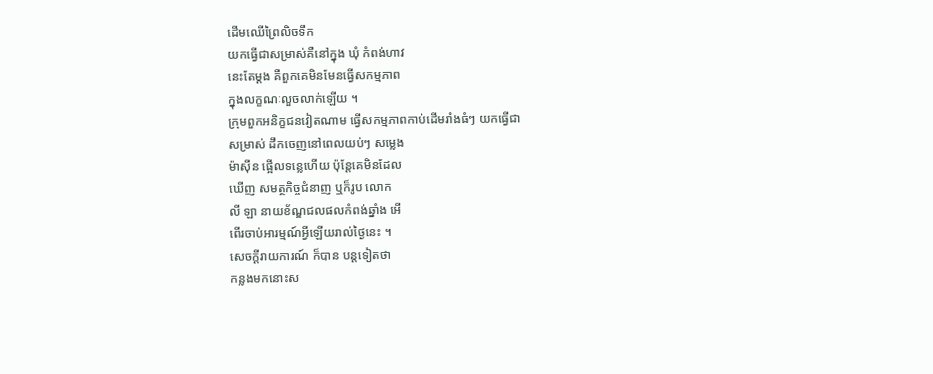ដេីមឈេីព្រៃលិចទឹក
យកធ្វេីជាសម្រាស់គឺនៅក្នុង ឃុំ កំពង់ហាវ
នេះតែម្តង គឺពួកគេមិនមែនធ្វេីសកម្មភាព
ក្នុងលក្ខណៈលួចលាក់ឡេីយ ។
ក្រុមពួកអនិក្ខជនវៀតណាម ធ្វេីសកម្មភាពកាប់ដេីមរាំងធំៗ យកធ្វេីជា
សម្រាស់ ដឹកចេញនៅពេលយប់ៗ សម្លេង
ម៉ាស៊ីន ផ្អេីលទន្លេហេីយ ប៉ុន្តែគេមិនដែល
ឃេីញ សមត្ថកិច្ចជំនាញ ឬក៏រូប លោក
លី ឡា នាយខ័ណ្ឌជលផលកំពង់ឆ្នាំង អេី
ពេីរចាប់អារម្មណ៍អ្វីឡេីយរាល់ថ្ងៃនេះ ។
សេចក្តីរាយការណ៍ ក៏បាន បន្តទៀតថា
កន្លងមកនោះស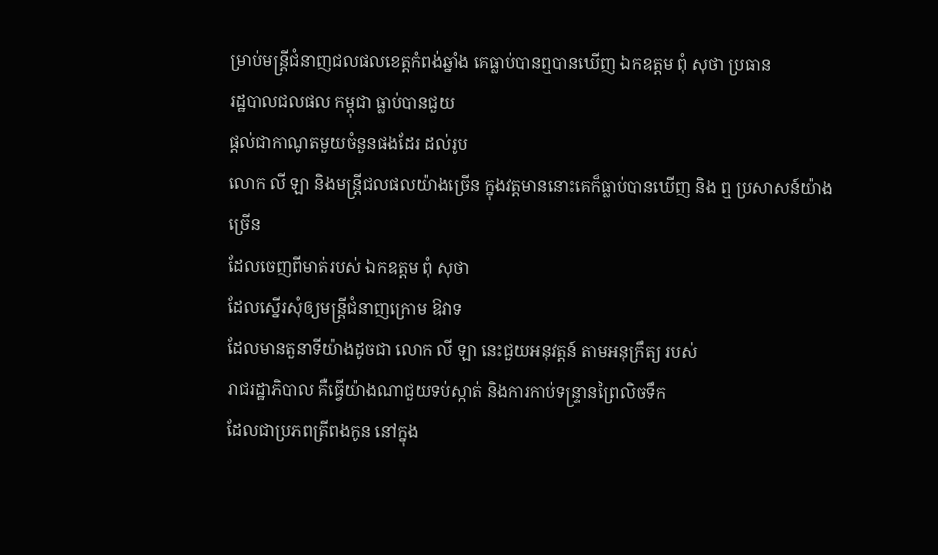ម្រាប់មន្ត្រីជំនាញជលផលខេត្តកំពង់ឆ្នាំង គេធ្លាប់បានឮបានឃេីញ ឯកឧត្តម ពុំ សុថា ប្រធាន
រដ្ឋបាលជលផល កម្ពុជា ធ្លាប់បានជួយ
ផ្តល់ជាកាណូតមួយចំនួនផងដែរ ដល់រូប
លោក លី ឡា និងមន្ត្រីជលផលយ៉ាងច្រេីន ក្នុងវត្តមាននោះគេក៏ធ្លាប់បានឃេីញ និង ឮ ប្រសាសន៍យ៉ាងច្រេីន
ដែលចេញពីមាត់របស់ ឯកឧត្តម ពុំ សុថា
ដែលស្នេីរសុំឲ្យមន្ត្រីជំនាញក្រោម ឱវាទ
ដែលមានតួនាទីយ៉ាងដូចជា លោក លី ឡា នេះជួយអនុវត្តន៍ តាមអនុក្រឹត្យ របស់
រាជរដ្ឋាភិបាល គឺធ្វេីយ៉ាងណាជួយទប់ស្កាត់ និងការកាប់ទន្រ្ទានព្រៃលិចទឹក
ដែលជាប្រភពត្រីពងកូន នៅក្នុង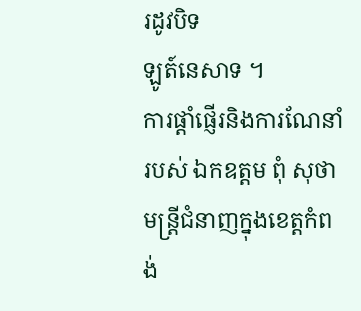រដូវបិទ
ឡូត៍នេសាទ ។
ការផ្តាំផ្ញើរនិងការណែនាំ របស់ ឯកឧត្តម ពុំ សុថា មន្ត្រីជំនាញក្នុងខេត្តកំពង់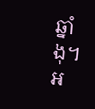ឆ្នាំងុ។
អ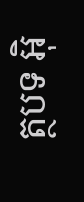ត្ថបទ អុិ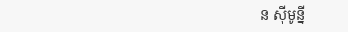ន សុីមូន្នី